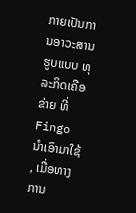ກາຍເປັນການອາວະສານ ຮູບແບບ ທຸລະກິດເຄືອຂ່າຍ ທີ່ Fingo ນໍາເອົາມາໃຊ້ , ເມື່ອທາງການ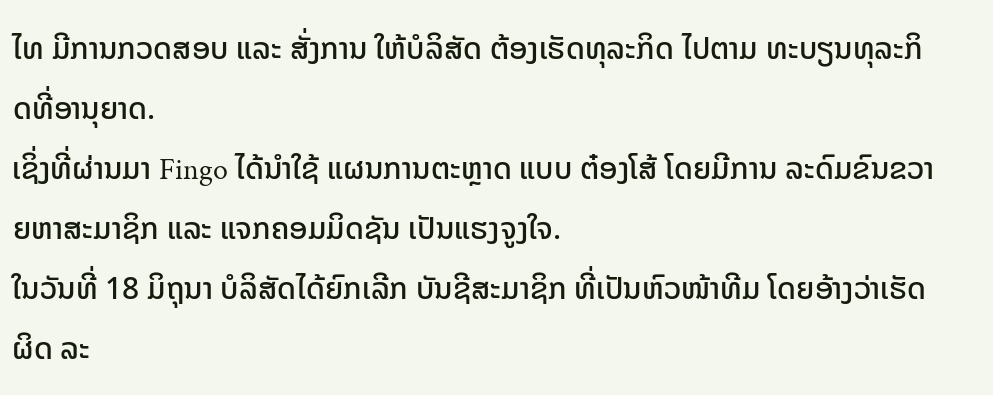ໄທ ມີການກວດສອບ ແລະ ສັ່ງການ ໃຫ້ບໍລິສັດ ຕ້ອງເຮັດທຸລະກິດ ໄປຕາມ ທະບຽນທຸລະກິດທີ່ອານຸຍາດ.
ເຊິ່ງທີ່ຜ່ານມາ Fingo ໄດ້ນໍາໃຊ້ ແຜນການຕະຫຼາດ ແບບ ຕ໋ອງໂສ້ ໂດຍມີການ ລະດົມຂົນຂວາຍຫາສະມາຊິກ ແລະ ແຈກຄອມມິດຊັນ ເປັນແຮງຈູງໃຈ.
ໃນວັນທີ່ 18 ມິຖຸນາ ບໍລິສັດໄດ້ຍົກເລີກ ບັນຊີສະມາຊິກ ທີ່ເປັນຫົວໜ້າທີມ ໂດຍອ້າງວ່າເຮັດຜິດ ລະ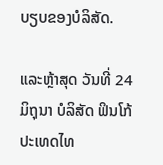ບຽບຂອງບໍລິສັດ.

ແລະຫຼ້າສຸດ ວັນທີ່ 24 ມິຖຸນາ ບໍລິສັດ ຟິນໂກ້ ປະເທດໄທ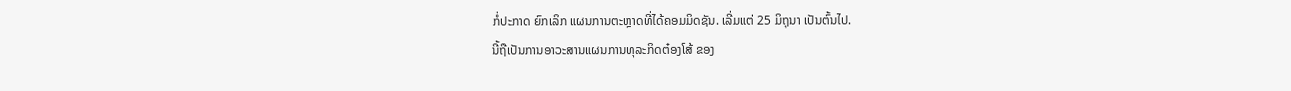ກໍ່ປະກາດ ຍົກເລິກ ແຜນການຕະຫຼາດທີ່ໄດ້ຄອມມິດຊັນ. ເລີ່ມແຕ່ 25 ມິຖຸນາ ເປັນຕົ້ນໄປ.
ນີ້ຖືເປັນການອາວະສານແຜນການທຸລະກິດຕ໋ອງໂສ້ ຂອງ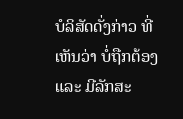ບໍລິສັດດັ່ງກ່າວ ທີ່ເຫັນວ່າ ບໍ່ຖືກຕ້ອງ ແລະ ມີລັກສະ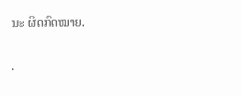ນະ ຜິດກົດໝາຍ.

.